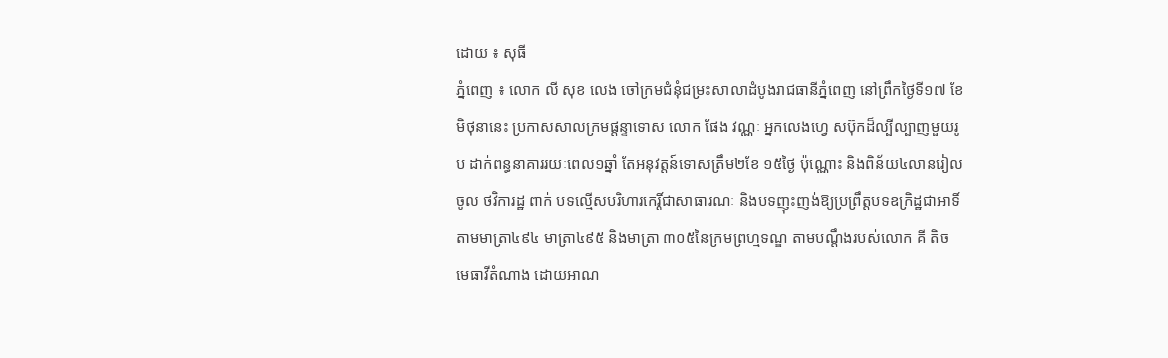ដោយ ៖ សុធី
ភ្នំពេញ ៖ លោក លី សុខ លេង ចៅក្រមជំនុំជម្រះសាលាដំបូងរាជធានីភ្នំពេញ នៅព្រឹកថ្ងៃទី១៧ ខែមិថុនានេះ ប្រកាសសាលក្រមផ្តន្ទាទោស លោក ផែង វណ្ណៈ អ្នកលេងហ្វេ សប៊ុកដ៏ល្បីល្បាញមួយរូប ដាក់ពន្ធនាគាររយៈពេល១ឆ្នាំ តែអនុវត្តន៍ទោសត្រឹម២ខែ ១៥ថ្ងៃ ប៉ុណ្ណោះ និងពិន័យ៤លានរៀលចូល ថវិការដ្ឋ ពាក់ បទល្មើសបរិហារកេរ្តិ៍ជាសាធារណៈ និងបទញុះញង់ឱ្យប្រព្រឹត្តបទឧក្រិដ្ឋជាអាទិ៍ តាមមាត្រា៤៩៤ មាត្រា៤៩៥ និងមាត្រា ៣០៥នៃក្រមព្រហ្មទណ្ឌ តាមបណ្តឹងរបស់លោក គី តិច មេធាវីតំណាង ដោយអាណ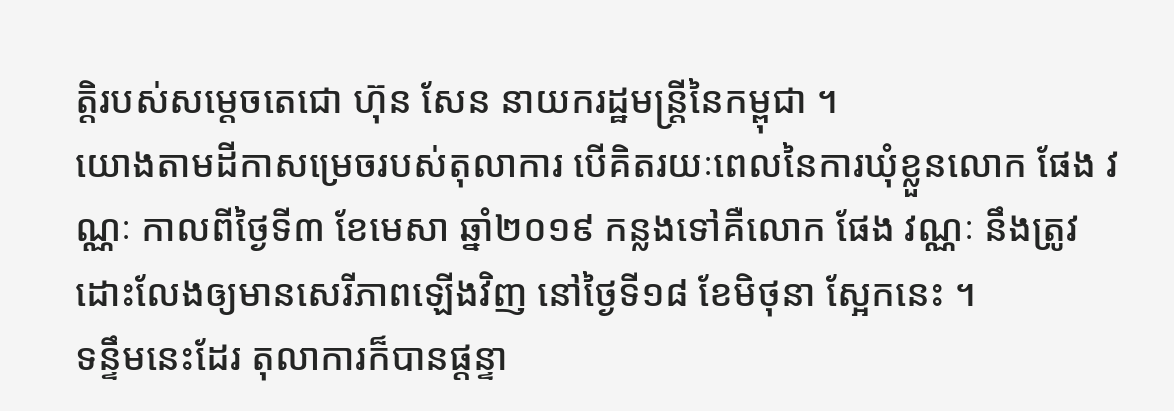ត្តិរបស់សម្តេចតេជោ ហ៊ុន សែន នាយករដ្ឋមន្ត្រីនៃកម្ពុជា ។
យោងតាមដីកាសម្រេចរបស់តុលាការ បើគិតរយៈពេលនៃការឃុំខ្លួនលោក ផែង វណ្ណៈ កាលពីថ្ងៃទី៣ ខែមេសា ឆ្នាំ២០១៩ កន្លងទៅគឺលោក ផែង វណ្ណៈ នឹងត្រូវ ដោះលែងឲ្យមានសេរីភាពឡើងវិញ នៅថ្ងៃទី១៨ ខែមិថុនា ស្អែកនេះ ។
ទន្ទឹមនេះដែរ តុលាការក៏បានផ្តន្ទា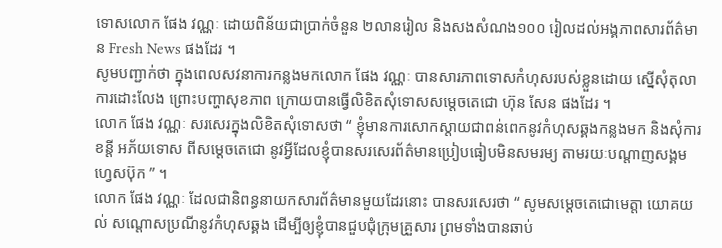ទោសលោក ផែង វណ្ណៈ ដោយពិន័យជាប្រាក់ចំនួន ២លានរៀល និងសងសំណង១០០ រៀលដល់អង្គភាពសារព័ត៌មាន Fresh News ផងដែរ ។
សូមបញ្ជាក់ថា ក្នុងពេលសវនាការកន្លងមកលោក ផែង វណ្ណៈ បានសារភាពទោសកំហុសរបស់ខ្លួនដោយ ស្នើសុំតុលាការដោះលែង ព្រោះបញ្ហាសុខភាព ក្រោយបានធ្វើលិខិតសុំទោសសម្តេចតេជោ ហ៊ុន សែន ផងដែរ ។
លោក ផែង វណ្ណៈ សរសេរក្នុងលិខិតសុំទោសថា “ ខ្ញុំមានការសោកស្តាយជាពន់ពេកនូវកំហុសឆ្គងកន្លងមក និងសុំការខន្តី អភ័យទោស ពីសម្តេចតេជោ នូវអ្វីដែលខ្ញុំបានសរសេរព័ត៌មានប្រៀបធៀបមិនសមរម្យ តាមរយៈបណ្តាញសង្គមហ្វេសប៊ុក ” ។
លោក ផែង វណ្ណៈ ដែលជានិពន្ធនាយកសារព័ត៌មានមួយដែរនោះ បានសរសេរថា “ សូមសម្តេចតេជោមេត្តា យោគយល់ សណ្តោសប្រណីនូវកំហុសឆ្គង ដើម្បីឲ្យខ្ញុំបានជួបជុំក្រុមគ្រួសារ ព្រមទាំងបានឆាប់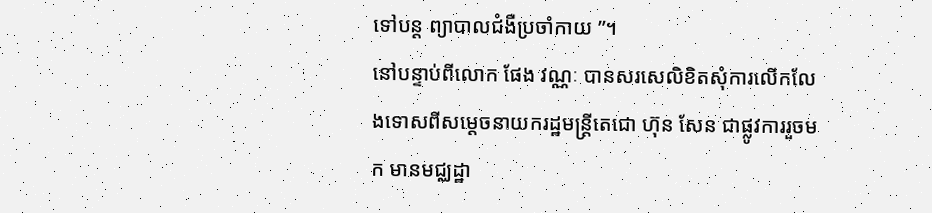ទៅបន្ត ព្យាបាលជំងឺប្រចាំកាយ ”។
នៅបន្ទាប់ពីលោក ផែង វណ្ណៈ បានសរសេលិខិតសុំការលើកលែងទោសពីសម្តេចនាយករដ្ឋមន្ត្រីតេជោ ហ៊ុន សែន ជាផ្លូវការរួចមក មានមជ្ឈដ្ឋា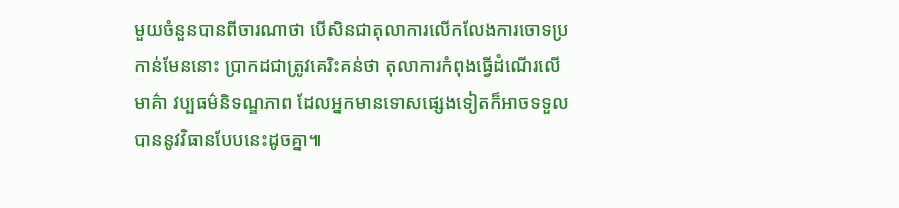មួយចំនួនបានពីចារណាថា បើសិនជាតុលាការលើកលែងការចោទប្រកាន់មែននោះ ប្រាកដជាត្រូវគេរិះគន់ថា តុលាការកំពុងធ្វើដំណើរលើមាគ៌ា វប្បធម៌និទណ្ឌភាព ដែលអ្នកមានទោសផ្សេងទៀតក៏អាចទទួលបាននូវវិធានបែបនេះដូចគ្នា៕